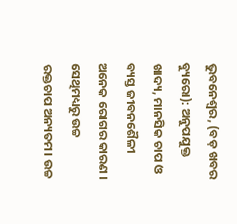ଭୁବନେଶ୍ୱର, (ବଡ଼ ଖବର ବ୍ୟୁରୋ): ଅନୁପଯୁକ୍ତ ଖାଦ୍ୟ, ମାନସିକ ଚାପ ଓ ବ୍ୟସ୍ତ ଜୀବନଶୈଳୀ ଅନେକ ରୋଗର କାରଣ । ସେଥିମଧ୍ୟରୁ ଉଚ୍ଚ ରକ୍ତଚାପ ଅନ୍ୟତମ। ଉଚ୍ଚ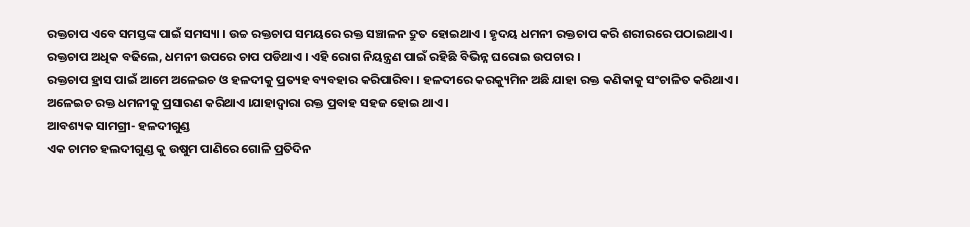ରକ୍ତଚାପ ଏବେ ସମସ୍ତଙ୍କ ପାଇଁ ସମସ୍ୟା । ଉଚ୍ଚ ରକ୍ତଚାପ ସମୟରେ ରକ୍ତ ସଞ୍ଚାଳନ ଦ୍ରୁତ ହୋଇଥାଏ । ହୃଦୟ ଧମନୀ ରକ୍ତଚାପ କରି ଶରୀରରେ ପଠାଇଥାଏ । ରକ୍ତଚାପ ଅଧିକ ବଢିଲେ, ଧମନୀ ଉପରେ ଚାପ ପଡିଥାଏ । ଏହି ରୋଗ ନିୟନ୍ତ୍ରଣ ପାଇଁ ରହିଛି ବିଭିନ୍ନ ଘରୋଇ ଉପଚାର ।
ରକ୍ତଚାପ ହ୍ରାସ ପାଇଁ ଆମେ ଅଳେଇଚ ଓ ହଳଦୀକୁ ପ୍ରତ୍ୟହ ବ୍ୟବହାର କରିପାରିବା । ହଳଦୀରେ କରକ୍ୟୁମିନ ଅଛି ଯାହା ରକ୍ତ କଣିକାକୁ ସଂଚାଳିତ କରିଥାଏ । ଅଳେଇଚ ରକ୍ତ ଧମନୀକୁ ପ୍ରସାରଣ କରିଥାଏ ।ଯାହାଦ୍ୱାରା ରକ୍ତ ପ୍ରବାହ ସହଜ ହୋଇ ଥାଏ ।
ଆବଶ୍ୟକ ସାମଗ୍ରୀ- ହଳଦୀଗୁଣ୍ଡ
ଏକ ଚାମଚ ହଲଦୀଗୁଣ୍ଡ କୁ ଉଷୁମ ପାଣିରେ ଗୋଳି ପ୍ରତିଦିନ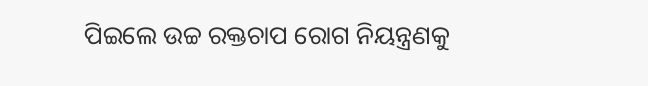ପିଇଲେ ଉଚ୍ଚ ରକ୍ତଚାପ ରୋଗ ନିୟନ୍ତ୍ରଣକୁ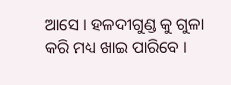ଆସେ । ହଳଦୀଗୁଣ୍ଡ କୁ ଗୁଳା କରି ମଧ୍ୟ ଖାଇ ପାରିବେ ।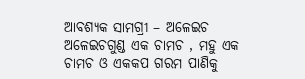ଆବଶ୍ୟକ ସାମଗ୍ରୀ – ଅଳେଇଚ
ଅଳେଇଚଗୁଣ୍ଡ ଏକ ଚାମଚ , ମହୁ ଏକ ଚାମଚ ଓ ଏକକପ ଗରମ ପାଣିକୁ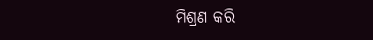ମିଶ୍ରଣ କରି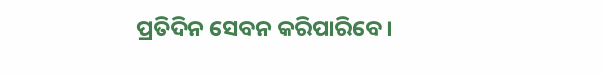ପ୍ରତିଦିନ ସେବନ କରିପାରିବେ।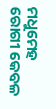ମଧୁମେହ ରୋଗୀ କେବଳ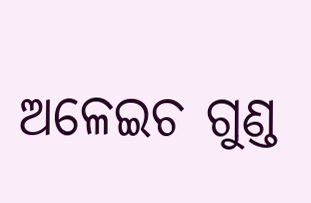ଅଳେଇଚ ଗୁଣ୍ଡ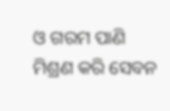ଓ ଗରମ ପାଣି ମିଶ୍ରଣ କରି ସେବନ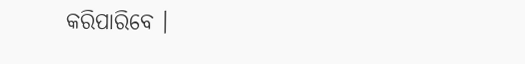କରିପାରିବେ ।